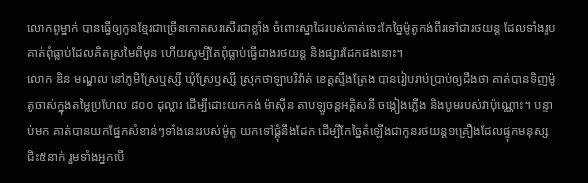លោកពូម្នាក់ បានធ្វើឲ្យកូនខ្មែរជាច្រើនកោតសរសើរជាខ្លាំង ចំពោះស្នាដៃរបស់គាត់ចេះកែច្នៃម៉ូតូកង់ពីរទៅជារថយន្ត ដែលទាំងរូបគាត់ពុំធ្លាប់ដែលគិតស្រមៃពីមុន ហើយសូម្បីតែពុំធ្លាប់ធ្វើជាងរថយន្ត និងផ្សារដែកផងនោះ។
លោក ឌិន មណ្ឌល នៅភូមិស្រែឬស្សី ឃុំស្រែឫស្សី ស្រុកថាឡាបរិវ៉ាត់ ខេត្តស្ទឹងត្រែង បានរៀបរាប់ប្រាប់ឲ្យដឹងថា គាត់បានទិញម៉ូតូចាស់ក្នុងតម្លៃប្រហែល ៨០០ ដុល្លារ ដើម្បីដោះយកកង់ ម៉ាសុីន តាបឡូចន្តអគ្គិសនី ចង្កៀងភ្លើង និងបូមរបស់វាប៉ុណ្ណោះ។ បន្ទាប់មក គាត់បានយកផ្នែកសំខាន់ៗទាំងនេះរបស់ម៉ូតូ យកទៅផ្គុំនឹងដែក ដើម្បីកែច្នៃតំឡើងជាកូនរថយន្ត១គ្រឿងដែលផ្ទុកមនុស្សជិះ៥នាក់ រួមទាំងអ្នកបើ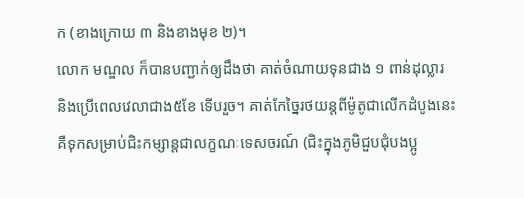ក (ខាងក្រោយ ៣ និងខាងមុខ ២)។
លោក មណ្ឌល ក៏បានបញ្ជាក់ឲ្យដឹងថា គាត់ចំណាយទុនជាង ១ ពាន់ដុល្លារ និងប្រើពេលវេលាជាង៥ខែ ទើបរួច។ គាត់កែច្នៃរថយន្តពីម៉ូតូជាលើកដំបូងនេះ គឺទុកសម្រាប់ជិះកម្សាន្តជាលក្ខណៈទេសចរណ៍ (ជិះក្នុងភូមិជួបជុំបងប្អូ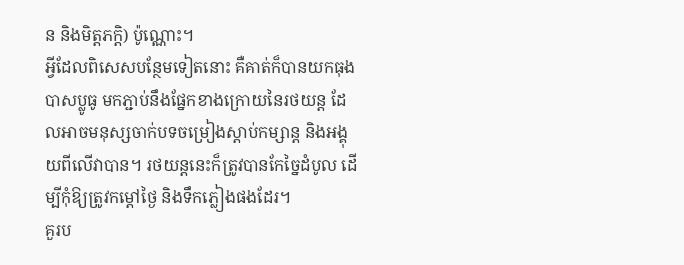ន និងមិត្តភក្តិ) ប៉ូណ្ណោះ។
អ្វីដែលពិសេសបន្ថែមទៀតនោះ គឺគាត់ក៏បានយកធុងបាសប្លូធូ មកភ្ជាប់នឹងផ្នែកខាងក្រោយនៃរថយន្ត ដែលអាចមនុស្សចាក់បទចម្រៀងស្តាប់កម្សាន្ត និងអង្គុយពីលើវាបាន។ រថយន្តនេះក៏ត្រូវបានកែច្នៃដំបូល ដើម្បីកុំឱ្យត្រូវកម្ដៅថ្ងៃ និងទឹកភ្លៀងផងដែរ។
គួរប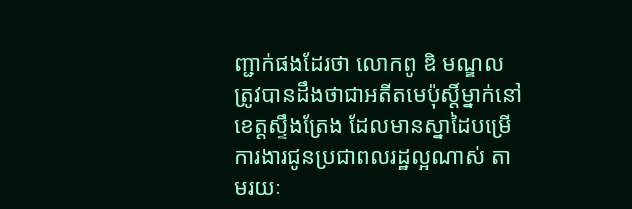ញ្ជាក់ផងដែរថា លោកពូ ឌិ មណ្ឌល ត្រូវបានដឹងថាជាអតីតមេប៉ុស្តិ៍ម្នាក់នៅខេត្តស្ទឹងត្រែង ដែលមានស្នាដៃបម្រើការងារជូនប្រជាពលរដ្ឋល្អណាស់ តាមរយៈ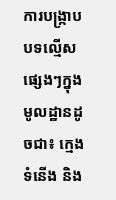ការបង្រ្កាបបទល្មើសផ្សេងៗក្នុងមូលដ្ឋានដូចជា៖ ក្មេងទំនើង និង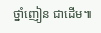ថ្នាំញៀន ជាដើម៕